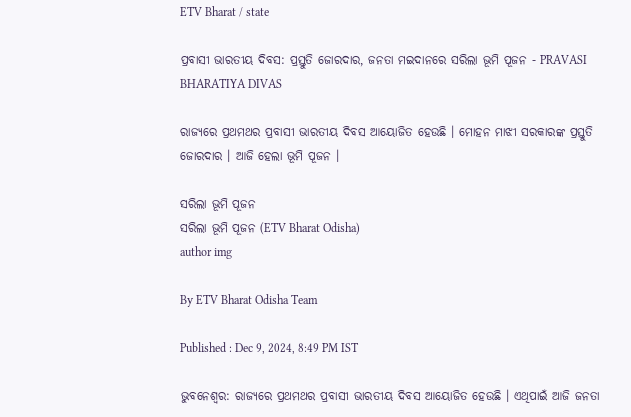ETV Bharat / state

ପ୍ରବାସୀ ଭାରତୀୟ ଦିବସ: ପ୍ରସ୍ତୁତି ଜୋରଦାର, ଜନତା ମଇଦାନରେ ସରିଲା ଭୂମି ପୂଜନ - PRAVASI BHARATIYA DIVAS

ରାଜ୍ୟରେ ପ୍ରଥମଥର ପ୍ରବାସୀ ଭାରତୀୟ ଦିବସ ଆୟୋଜିତ ହେଉଛି । ମୋହନ ମାଝୀ ସରକାରଙ୍କ ପ୍ରସ୍ତୁତି ଜୋରଦାର । ଆଜି ହେଲା ଭୂମି ପୂଜନ ।

ସରିଲା ଭୂମି ପୂଜନ
ସରିଲା ଭୂମି ପୂଜନ (ETV Bharat Odisha)
author img

By ETV Bharat Odisha Team

Published : Dec 9, 2024, 8:49 PM IST

ଭୁବନେଶ୍ବର: ରାଜ୍ୟରେ ପ୍ରଥମଥର ପ୍ରବାସୀ ଭାରତୀୟ ଦିବସ ଆୟୋଜିତ ହେଉଛି । ଏଥିପାଇଁ ଆଜି ଜନତା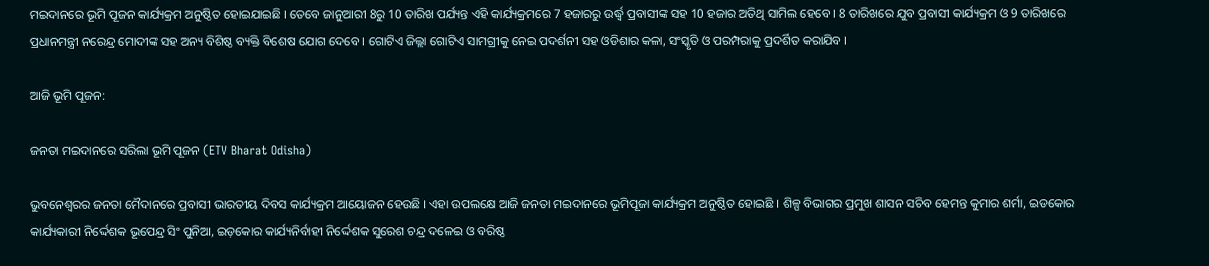ମଇଦାନରେ ଭୂମି ପୂଜନ କାର୍ଯ୍ୟକ୍ରମ ଅନୁଷ୍ଠିତ ହୋଇଯାଇଛି । ତେବେ ଜାନୁଆରୀ 8ରୁ 10 ତାରିଖ ପର୍ଯ୍ୟନ୍ତ ଏହି କାର୍ଯ୍ୟକ୍ରମରେ 7 ହଜାରରୁ ଉର୍ଦ୍ଧ୍ବ ପ୍ରବାସୀଙ୍କ ସହ 10 ହଜାର ଅତିଥି ସାମିଲ ହେବେ । 8 ତାରିଖରେ ଯୁବ ପ୍ରବାସୀ କାର୍ଯ୍ୟକ୍ରମ ଓ 9 ତାରିଖରେ ପ୍ରଧାନମନ୍ତ୍ରୀ ନରେନ୍ଦ୍ର ମୋଦୀଙ୍କ ସହ ଅନ୍ୟ ବିଶିଷ୍ଠ ବ୍ୟକ୍ତି ବିଶେଷ ଯୋଗ ଦେବେ । ଗୋଟିଏ ଜିଲ୍ଲା ଗୋଟିଏ ସାମଗ୍ରୀକୁ ନେଇ ପଦର୍ଶନୀ ସହ ଓଡିଶାର କଳା, ସଂସ୍କୃତି ଓ ପରମ୍ପରାକୁ ପ୍ରଦର୍ଶିତ କରାଯିବ ।

ଆଜି ଭୂମି ପୂଜନ:

ଜନତା ମଇଦାନରେ ସରିଲା ଭୂମି ପୂଜନ (ETV Bharat Odisha)

ଭୁବନେଶ୍ୱରର ଜନତା ମୈଦାନରେ ପ୍ରବାସୀ ଭାରତୀୟ ଦିବସ କାର୍ଯ୍ୟକ୍ରମ ଆୟୋଜନ ହେଉଛି । ଏହା ଉପଲକ୍ଷେ ଆଜି ଜନତା ମଇଦାନରେ ଭୂମିପୂଜା କାର୍ଯ୍ୟକ୍ରମ ଅନୁଷ୍ଠିତ ହୋଇଛି । ଶିଳ୍ପ ବିଭାଗର ପ୍ରମୁଖ ଶାସନ ସଚିବ ହେମନ୍ତ କୁମାର ଶର୍ମା, ଇଡକୋର କାର୍ଯ୍ୟକାରୀ ନିର୍ଦ୍ଦେଶକ ଭୂପେନ୍ଦ୍ର ସିଂ ପୁନିଆ, ଇଡ଼କୋର କାର୍ଯ୍ୟନିର୍ବାହୀ ନିର୍ଦ୍ଦେଶକ ସୁରେଶ ଚନ୍ଦ୍ର ଦଳେଇ ଓ ବରିଷ୍ଠ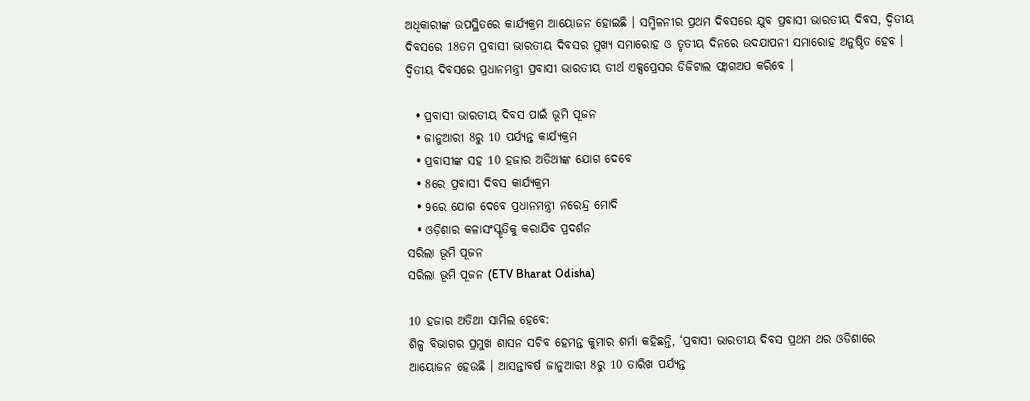ଅଧିକାରୀଙ୍କ ଉପସ୍ଥିତରେ କାର୍ଯ୍ୟକ୍ରମ ଆୟୋଜନ ହୋଇଛି । ସମ୍ମିଳନୀର ପ୍ରଥମ ଦିବସରେ ଯୁବ ପ୍ରବାସୀ ଭାରତୀୟ ଦିବସ, ଦ୍ଵିତୀୟ ଦିବସରେ 18ତମ ପ୍ରବାସୀ ଭାରତୀୟ ଦିବସର ମୁଖ୍ୟ ସମାରୋହ ଓ ତୃତୀୟ ଦିନରେ ଉଦଯାପନୀ ସମାରୋହ ଅନୁଷ୍ଠିତ ହେବ । ଦ୍ୱିତୀୟ ଦିବସରେ ପ୍ରଧାନମନ୍ତ୍ରୀ ପ୍ରବାସୀ ଭାରତୀୟ ତୀର୍ଥ ଏକ୍ସପ୍ରେସର ଡିଜିଟାଲ ଫ୍ଲାଗଅପ କରିବେ ।

  • ପ୍ରବାସୀ ଭାରତୀୟ ଦିବସ ପାଇଁ ଭୂମି ପୂଜନ
  • ଜାନୁଆରୀ 8ରୁ 10 ପର୍ଯ୍ୟନ୍ତ କାର୍ଯ୍ୟକ୍ରମ
  • ପ୍ରବାସୀଙ୍କ ସହ 10 ହଜାର ଅତିଥୀଙ୍କ ଯୋଗ ଦେବେ
  • 8ରେ ପ୍ରବାସୀ ଦିବସ କାର୍ଯ୍ୟକ୍ରମ
  • 9ରେ ଯୋଗ ଦେବେ ପ୍ରଧାନମନ୍ତ୍ରୀ ନରେନ୍ଦ୍ର ମୋଦି
  • ଓଡ଼ିଶାର କଳାସଂସ୍କୃତିକୁ କରାଯିବ ପ୍ରଦର୍ଶନ
ସରିଲା ଭୂମି ପୂଜନ
ସରିଲା ଭୂମି ପୂଜନ (ETV Bharat Odisha)

10 ହଜାର ଅତିଥୀ ସାମିଲ ହେବେ:
ଶିଳ୍ପ ବିଭାଗର ପ୍ରମୁଖ ଶାସନ ସଚିବ ହେମନ୍ତ କୁମାର ଶର୍ମା କହିଛନ୍ତି, ‘ପ୍ରବାସୀ ଭାରତୀୟ ଦିବସ ପ୍ରଥମ ଥର ଓଡିଶାରେ ଆୟୋଜନ ହେଉଛି । ଆସନ୍ତାବର୍ଷ ଜାନୁଆରୀ 8ରୁ 10 ତାରିଖ ପର୍ଯ୍ୟନ୍ତ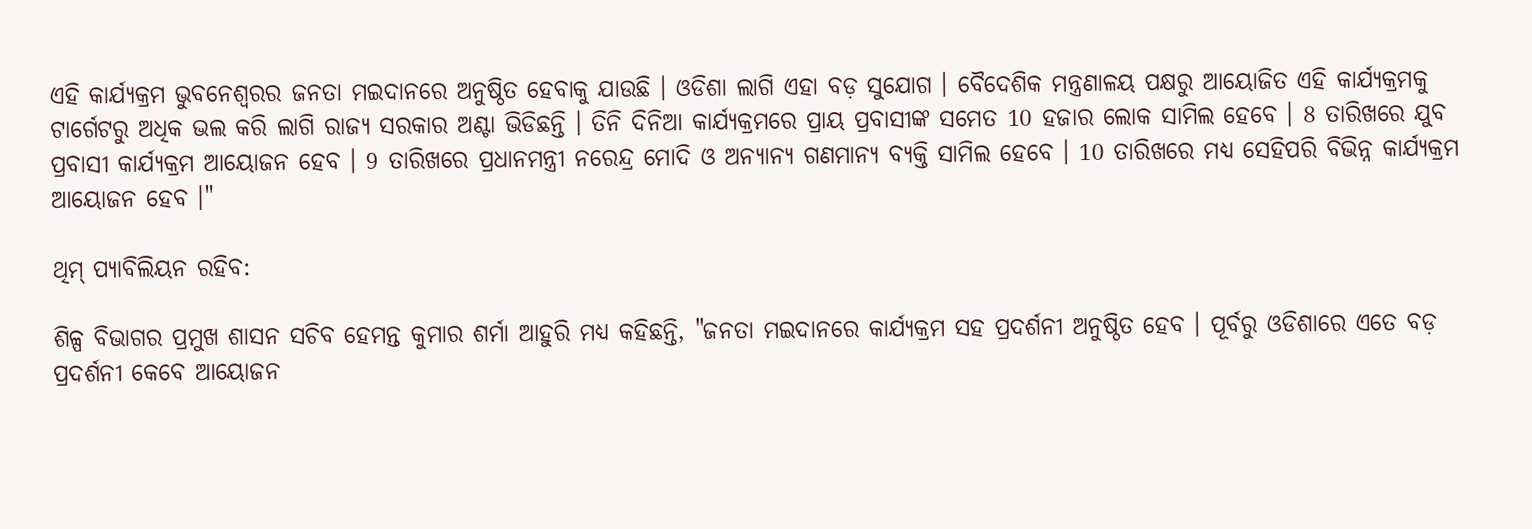ଏହି କାର୍ଯ୍ୟକ୍ରମ ଭୁବନେଶ୍ୱରର ଜନତା ମଇଦାନରେ ଅନୁଷ୍ଠିତ ହେବାକୁ ଯାଉଛି । ଓଡିଶା ଲାଗି ଏହା ବଡ଼ ସୁଯୋଗ । ବୈଦେଶିକ ମନ୍ତ୍ରଣାଳୟ ପକ୍ଷରୁ ଆୟୋଜିତ ଏହି କାର୍ଯ୍ୟକ୍ରମକୁ ଟାର୍ଗେଟରୁ ଅଧିକ ଭଲ କରି ଲାଗି ରାଜ୍ୟ ସରକାର ଅଣ୍ଟା ଭିଡିଛନ୍ତି । ତିନି ଦିନିଆ କାର୍ଯ୍ୟକ୍ରମରେ ପ୍ରାୟ ପ୍ରବାସୀଙ୍କ ସମେତ 10 ହଜାର ଲୋକ ସାମିଲ ହେବେ । 8 ତାରିଖରେ ଯୁବ ପ୍ରବାସୀ କାର୍ଯ୍ୟକ୍ରମ ଆୟୋଜନ ହେବ । 9 ତାରିଖରେ ପ୍ରଧାନମନ୍ତ୍ରୀ ନରେନ୍ଦ୍ର ମୋଦି ଓ ଅନ୍ୟାନ୍ୟ ଗଣମାନ୍ୟ ବ୍ୟକ୍ତି ସାମିଲ ହେବେ । 10 ତାରିଖରେ ମଧ୍ୟ ସେହିପରି ବିଭିନ୍ନ କାର୍ଯ୍ୟକ୍ରମ ଆୟୋଜନ ହେବ ।"

ଥିମ୍‌ ପ୍ୟାବିଲିୟନ ରହିବ:

ଶିଳ୍ପ ବିଭାଗର ପ୍ରମୁଖ ଶାସନ ସଚିବ ହେମନ୍ତ କୁମାର ଶର୍ମା ଆହୁରି ମଧ୍ୟ କହିଛନ୍ତି, "ଜନତା ମଇଦାନରେ କାର୍ଯ୍ୟକ୍ରମ ସହ ପ୍ରଦର୍ଶନୀ ଅନୁଷ୍ଠିତ ହେବ । ପୂର୍ବରୁ ଓଡିଶାରେ ଏତେ ବଡ଼ ପ୍ରଦର୍ଶନୀ କେବେ ଆୟୋଜନ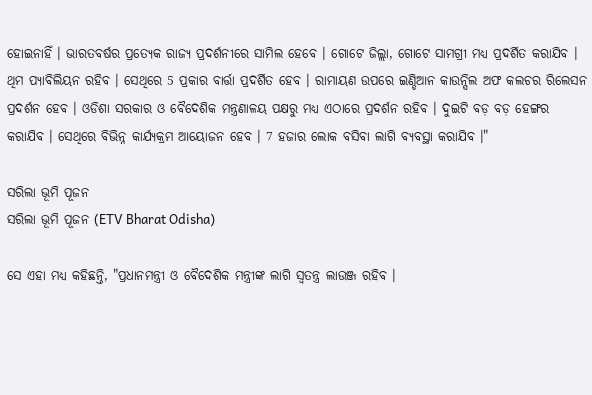ହୋଇନାହିଁ । ଭାରତବର୍ଷର ପ୍ରତ୍ୟେକ ରାଜ୍ୟ ପ୍ରଦର୍ଶନୀରେ ସାମିଲ ହେବେ । ଗୋଟେ ଜିଲ୍ଲା, ଗୋଟେ ସାମଗ୍ରୀ ମଧ୍ୟ ପ୍ରଦର୍ଶିତ କରାଯିବ । ଥିମ ପ୍ୟାବିଲିୟନ ରହିବ । ସେଥିରେ 5 ପ୍ରକାର ବାର୍ତ୍ତା ପ୍ରଦର୍ଶିତ ହେବ । ରାମାୟଣ ଉପରେ ଇଣ୍ଡିଆନ କାଉନ୍ସିଲ ଅଫ କଲଚର ରିଲେସନ ପ୍ରଦର୍ଶନ ହେବ । ଓଡିଶା ସରକାର ଓ ବୈଦେଶିକ ମନ୍ତ୍ରଣାଳୟ ପକ୍ଷରୁ ମଧ୍ୟ ଏଠାରେ ପ୍ରଦର୍ଶନ ରହିବ । ଦୁଇଟି ବଡ଼ ବଡ଼ ହେଙ୍ଗର କରାଯିବ । ସେଥିରେ ବିଭିନ୍ନ କାର୍ଯ୍ୟକ୍ରମ ଆୟୋଜନ ହେବ । 7 ହଜାର ଲୋକ ବସିବା ଲାଗି ବ୍ୟବସ୍ଥା କରାଯିବ ।"

ସରିଲା ଭୂମି ପୂଜନ
ସରିଲା ଭୂମି ପୂଜନ (ETV Bharat Odisha)

ସେ ଏହା ମଧ୍ୟ କହିଛନ୍ତି, "ପ୍ରଧାନମନ୍ତ୍ରୀ ଓ ବୈଦେଶିକ ମନ୍ତ୍ରୀଙ୍କ ଲାଗି ସ୍ୱତନ୍ତ୍ର ଲାଉଞ୍ଜ ରହିବ ।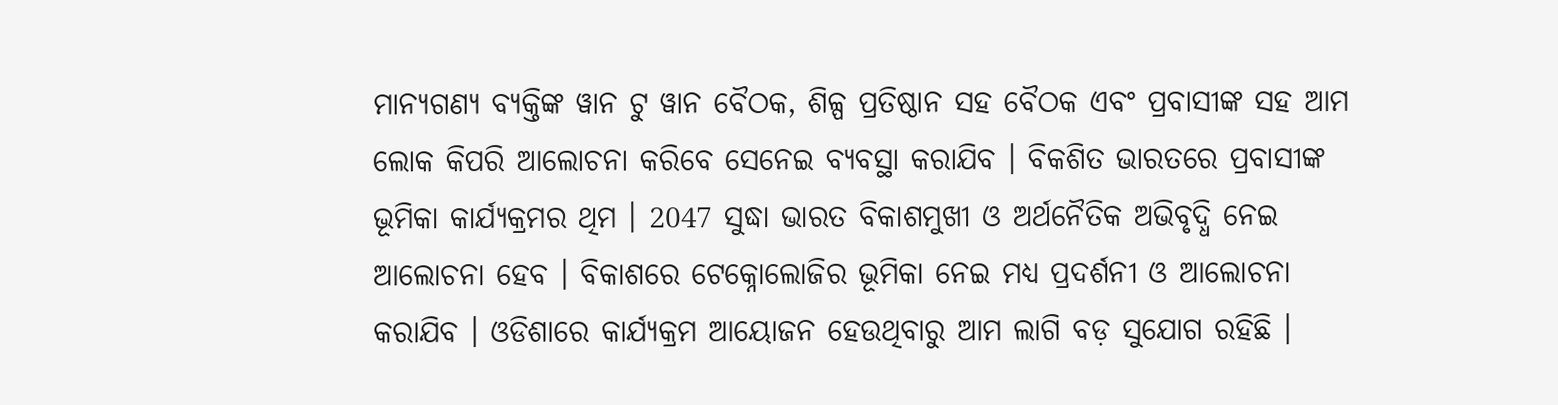ମାନ୍ୟଗଣ୍ୟ ବ୍ୟକ୍ତିଙ୍କ ୱାନ ଟୁ ୱାନ ବୈଠକ, ଶିଳ୍ପ ପ୍ରତିଷ୍ଠାନ ସହ ବୈଠକ ଏବଂ ପ୍ରବାସୀଙ୍କ ସହ ଆମ ଲୋକ କିପରି ଆଲୋଚନା କରିବେ ସେନେଇ ବ୍ୟବସ୍ଥା କରାଯିବ । ବିକଶିତ ଭାରତରେ ପ୍ରବାସୀଙ୍କ ଭୂମିକା କାର୍ଯ୍ୟକ୍ରମର ଥିମ । 2047 ସୁଦ୍ଧା ଭାରତ ବିକାଶମୁଖୀ ଓ ଅର୍ଥନୈତିକ ଅଭିବୃଦ୍ଧି ନେଇ ଆଲୋଚନା ହେବ । ବିକାଶରେ ଟେକ୍ନୋଲୋଜିର ଭୂମିକା ନେଇ ମଧ୍ୟ ପ୍ରଦର୍ଶନୀ ଓ ଆଲୋଚନା କରାଯିବ । ଓଡିଶାରେ କାର୍ଯ୍ୟକ୍ରମ ଆୟୋଜନ ହେଉଥିବାରୁ ଆମ ଲାଗି ବଡ଼ ସୁଯୋଗ ରହିଛି ।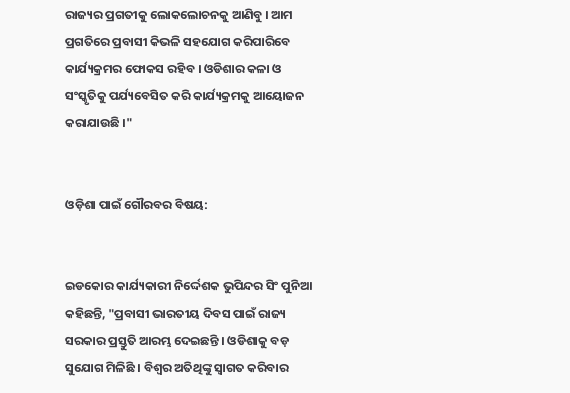ରାଜ୍ୟର ପ୍ରଗତୀକୁ ଲୋକଲୋଚନକୁ ଆଣିବୁ । ଆମ ପ୍ରଗତିରେ ପ୍ରବାସୀ କିଭଳି ସହଯୋଗ କରିପାରିବେ କାର୍ଯ୍ୟକ୍ରମର ଫୋକସ ରହିବ । ଓଡିଶାର କଳା ଓ ସଂସ୍କୃତିକୁ ପର୍ଯ୍ୟବେସିତ କରି କାର୍ଯ୍ୟକ୍ରମକୁ ଆୟୋଜନ କରାଯାଉଛି ।"


ଓଡ଼ିଶା ପାଇଁ ଗୌରବର ବିଷୟ:


ଇଡକୋର କାର୍ଯ୍ୟକାରୀ ନିର୍ଦ୍ଦେଶକ ଭୁପିନ୍ଦର ସିଂ ପୁନିଆ କହିଛନ୍ତି, "ପ୍ରବାସୀ ଭାରତୀୟ ଦିବସ ପାଇଁ ରାଜ୍ୟ ସରକାର ପ୍ରସ୍ତୁତି ଆରମ୍ଭ ଦେଇଛନ୍ତି । ଓଡିଶାକୁ ବଡ଼ ସୁଯୋଗ ମିଳିଛି । ବିଶ୍ୱର ଅତିଥିଙ୍କୁ ସ୍ୱାଗତ କରିବାର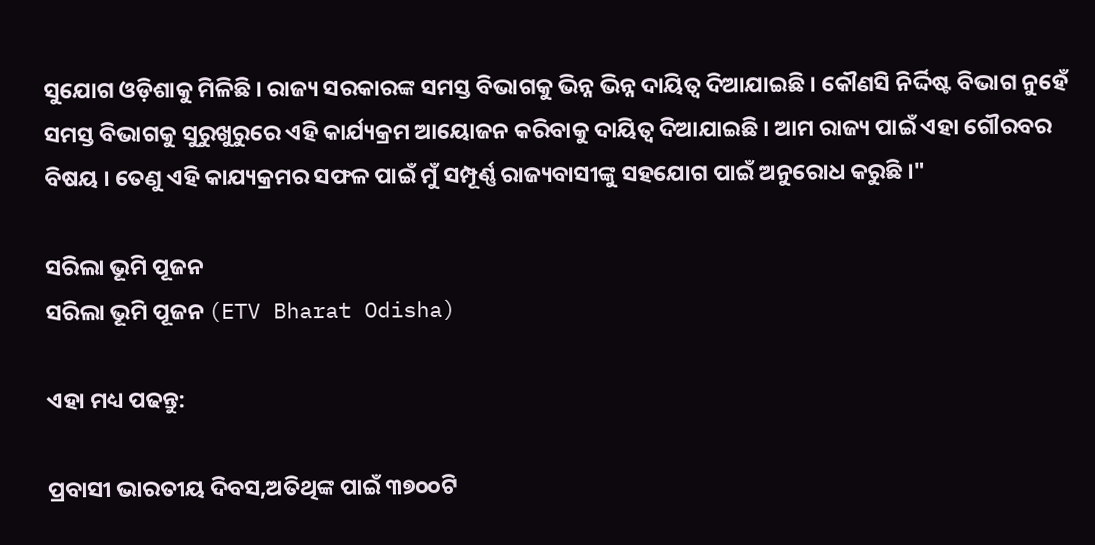ସୁଯୋଗ ଓଡ଼ିଶାକୁ ମିଳିଛି । ରାଜ୍ୟ ସରକାରଙ୍କ ସମସ୍ତ ବିଭାଗକୁ ଭିନ୍ନ ଭିନ୍ନ ଦାୟିତ୍ୱ ଦିଆଯାଇଛି । କୌଣସି ନିର୍ଦ୍ଦିଷ୍ଟ ବିଭାଗ ନୁହେଁ ସମସ୍ତ ବିଭାଗକୁ ସୁରୁଖୁରୁରେ ଏହି କାର୍ଯ୍ୟକ୍ରମ ଆୟୋଜନ କରିବାକୁ ଦାୟିତ୍ୱ ଦିଆଯାଇଛି । ଆମ ରାଜ୍ୟ ପାଇଁ ଏହା ଗୌରବର ବିଷୟ । ତେଣୁ ଏହି କାଯ୍ୟକ୍ରମର ସଫଳ ପାଇଁ ମୁଁ ସମ୍ପୂର୍ଣ୍ଣ ରାଜ୍ୟବାସୀଙ୍କୁ ସହଯୋଗ ପାଇଁ ଅନୁରୋଧ କରୁଛି ।"

ସରିଲା ଭୂମି ପୂଜନ
ସରିଲା ଭୂମି ପୂଜନ (ETV Bharat Odisha)

ଏହା ମଧ୍ୟ ପଢନ୍ତୁ:

ପ୍ରବାସୀ ଭାରତୀୟ ଦିବସ,ଅତିଥିଙ୍କ ପାଇଁ ୩୭୦୦ଟି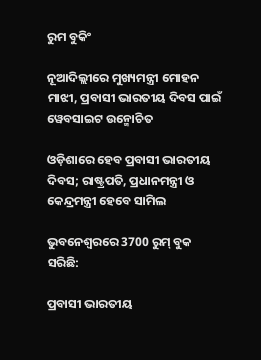ରୁମ ବୁକିଂ

ନୂଆଦିଲ୍ଲୀରେ ମୁଖ୍ୟମନ୍ତ୍ରୀ ମୋହନ ମାଝୀ, ପ୍ରବାସୀ ଭାରତୀୟ ଦିବସ ପାଇଁ ୱେବସାଇଟ ଉନ୍ମୋଚିତ

ଓଡ଼ିଶାରେ ହେବ ପ୍ରବାସୀ ଭାରତୀୟ ଦିବସ; ରାଷ୍ଟ୍ରପତି, ପ୍ରଧାନମନ୍ତ୍ରୀ ଓ କେନ୍ଦ୍ରମନ୍ତ୍ରୀ ହେବେ ସାମିଲ

ଭୁବନେଶ୍ବରରେ 3700 ରୁମ୍‌ ବୁକ ସରିଛି:

ପ୍ରବାସୀ ଭାରତୀୟ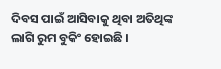ଦିବସ ପାଇଁ ଆସିବାକୁ ଥିବା ଅତିଥିଙ୍କ ଲାଗି ରୁମ ବୁକିଂ ହୋଇଛି ।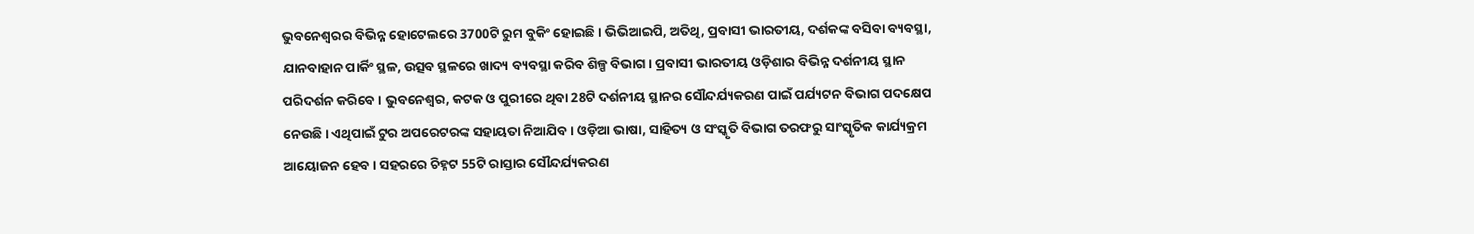ଭୁବନେଶ୍ୱରର ବିଭିନ୍ନ ହୋଟେଲରେ 3700ଟି ରୁମ ବୁକିଂ ହୋଇଛି । ଭିଭିଆଇପି, ଅତିଥି, ପ୍ରବାସୀ ଭାରତୀୟ, ଦର୍ଶକଙ୍କ ବସିବା ବ୍ୟବସ୍ଥା, ଯାନବାହାନ ପାର୍କିଂ ସ୍ଥଳ, ଉତ୍ସବ ସ୍ଥଳରେ ଖାଦ୍ୟ ବ୍ୟବସ୍ଥା କରିବ ଶିଳ୍ପ ବିଭାଗ । ପ୍ରବାସୀ ଭାରତୀୟ ଓଡ଼ିଶାର ବିଭିନ୍ନ ଦର୍ଶନୀୟ ସ୍ଥାନ ପରିଦର୍ଶନ କରିବେ । ଭୁବନେଶ୍ୱର, କଟକ ଓ ପୁରୀରେ ଥିବା 28ଟି ଦର୍ଶନୀୟ ସ୍ଥାନର ସୌନ୍ଦର୍ଯ୍ୟକରଣ ପାଇଁ ପର୍ଯ୍ୟଟନ ବିଭାଗ ପଦକ୍ଷେପ ନେଉଛି । ଏଥିପାଇଁ ଟୁର ଅପରେଟରଙ୍କ ସହାୟତା ନିଆଯିବ । ଓଡ଼ିଆ ଭାଷା, ସାହିତ୍ୟ ଓ ସଂସ୍କୃତି ବିଭାଗ ତରଫରୁ ସାଂସ୍କୃତିକ କାର୍ଯ୍ୟକ୍ରମ ଆୟୋଜନ ହେବ । ସହରରେ ଚିହ୍ନଟ 55ଟି ରାସ୍ତାର ସୌନ୍ଦର୍ଯ୍ୟକରଣ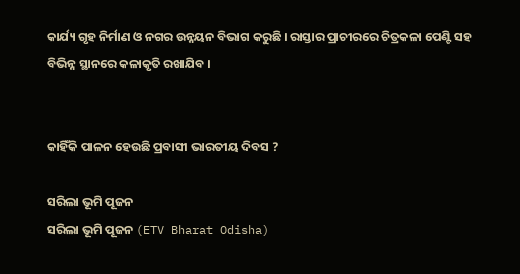କାର୍ଯ୍ୟ ଗୃହ ନିର୍ମାଣ ଓ ନଗର ଉନ୍ନୟନ ବିଭାଗ କରୁଛି । ରାସ୍ତାର ପ୍ରାଚୀରରେ ଚିତ୍ରକଳା ପେଣ୍ଟି ସହ ବିଭିନ୍ନ ସ୍ଥାନରେ କଳାକୃତି ରଖାଯିବ ।


କାହିଁକି ପାଳନ ହେଉଛି ପ୍ରବାସୀ ଭାରତୀୟ ଦିବସ ?

ସରିଲା ଭୂମି ପୂଜନ
ସରିଲା ଭୂମି ପୂଜନ (ETV Bharat Odisha)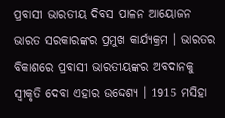ପ୍ରବାସୀ ଭାରତୀୟ ଦିବସ ପାଳନ ଆୟୋଜନ ଭାରତ ସରକାରଙ୍କର ପ୍ରମୁଖ କାର୍ଯ୍ୟକ୍ରମ । ଭାରତର ବିକାଶରେ ପ୍ରବାସୀ ଭାରତୀୟଙ୍କର ଅବଦାନକୁ ସ୍ୱୀକୃତି ଦେବା ଏହାର ଉଦ୍ଦେଶ୍ୟ । 1915 ମସିହା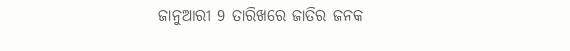ଜାନୁଆରୀ 9 ତାରିଖରେ ଜାତିର ଜନକ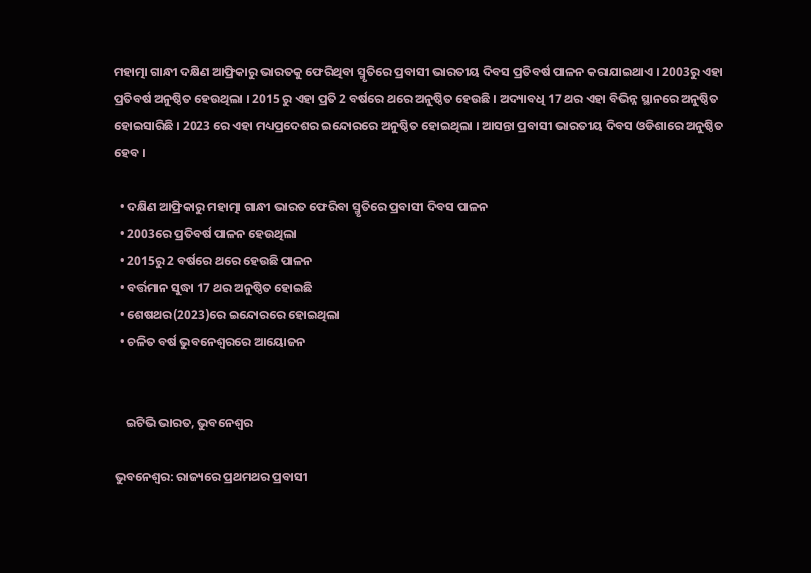ମହାତ୍ମା ଗାନ୍ଧୀ ଦକ୍ଷିଣ ଆଫ୍ରିକାରୁ ଭାରତକୁ ଫେରିଥିବା ସ୍ମୃତିରେ ପ୍ରବାସୀ ଭାରତୀୟ ଦିବସ ପ୍ରତିବର୍ଷ ପାଳନ କରାଯାଇଥାଏ । 2003ରୁ ଏହା ପ୍ରତିବର୍ଷ ଅନୁଷ୍ଠିତ ହେଉଥିଲା । 2015 ରୁ ଏହା ପ୍ରତି 2 ବର୍ଷରେ ଥରେ ଅନୁଷ୍ଠିତ ହେଉଛି । ଅଦ୍ୟାବଧି 17 ଥର ଏହା ବିଭିନ୍ନ ସ୍ଥାନରେ ଅନୁଷ୍ଠିତ ହୋଇସାରିଛି । 2023 ରେ ଏହା ମଧ୍ୟପ୍ରଦେଶର ଇନ୍ଦୋରରେ ଅନୁଷ୍ଠିତ ହୋଇଥିଲା । ଆସନ୍ତା ପ୍ରବାସୀ ଭାରତୀୟ ଦିବସ ଓଡିଶାରେ ଅନୁଷ୍ଠିତ ହେବ ।

  • ଦକ୍ଷିଣ ଆଫ୍ରିକାରୁ ମହାତ୍ମା ଗାନ୍ଧୀ ଭାରତ ଫେରିବା ସ୍ମୃତିରେ ପ୍ରବାସୀ ଦିବସ ପାଳନ
  • 2003ରେ ପ୍ରତିବର୍ଷ ପାଳନ ହେଉଥିଲା
  • 2015ରୁ 2 ବର୍ଷରେ ଥରେ ହେଉଛି ପାଳନ
  • ବର୍ତ୍ତମାନ ସୁଦ୍ଧା 17 ଥର ଅନୁଷ୍ଠିତ ହୋଇଛି
  • ଶେଷଥର(2023)ରେ ଇନ୍ଦୋରରେ ହୋଇଥିଲା
  • ଚଳିତ ବର୍ଷ ଭୁବନେଶ୍ବରରେ ଆୟୋଜନ


    ଇଟିଭି ଭାରତ, ଭୁବନେଶ୍ବର

ଭୁବନେଶ୍ବର: ରାଜ୍ୟରେ ପ୍ରଥମଥର ପ୍ରବାସୀ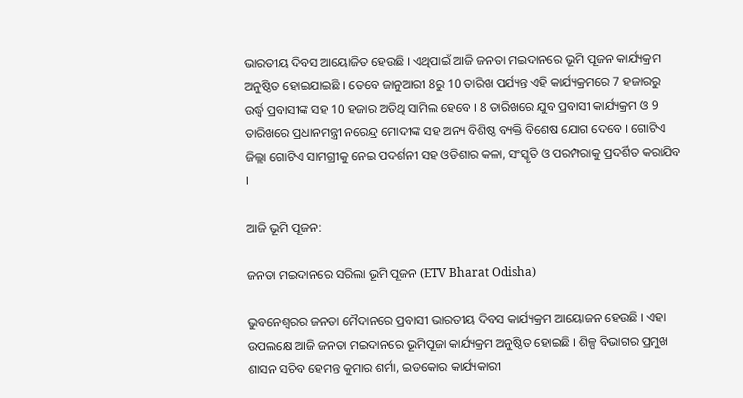ଭାରତୀୟ ଦିବସ ଆୟୋଜିତ ହେଉଛି । ଏଥିପାଇଁ ଆଜି ଜନତା ମଇଦାନରେ ଭୂମି ପୂଜନ କାର୍ଯ୍ୟକ୍ରମ ଅନୁଷ୍ଠିତ ହୋଇଯାଇଛି । ତେବେ ଜାନୁଆରୀ 8ରୁ 10 ତାରିଖ ପର୍ଯ୍ୟନ୍ତ ଏହି କାର୍ଯ୍ୟକ୍ରମରେ 7 ହଜାରରୁ ଉର୍ଦ୍ଧ୍ବ ପ୍ରବାସୀଙ୍କ ସହ 10 ହଜାର ଅତିଥି ସାମିଲ ହେବେ । 8 ତାରିଖରେ ଯୁବ ପ୍ରବାସୀ କାର୍ଯ୍ୟକ୍ରମ ଓ 9 ତାରିଖରେ ପ୍ରଧାନମନ୍ତ୍ରୀ ନରେନ୍ଦ୍ର ମୋଦୀଙ୍କ ସହ ଅନ୍ୟ ବିଶିଷ୍ଠ ବ୍ୟକ୍ତି ବିଶେଷ ଯୋଗ ଦେବେ । ଗୋଟିଏ ଜିଲ୍ଲା ଗୋଟିଏ ସାମଗ୍ରୀକୁ ନେଇ ପଦର୍ଶନୀ ସହ ଓଡିଶାର କଳା, ସଂସ୍କୃତି ଓ ପରମ୍ପରାକୁ ପ୍ରଦର୍ଶିତ କରାଯିବ ।

ଆଜି ଭୂମି ପୂଜନ:

ଜନତା ମଇଦାନରେ ସରିଲା ଭୂମି ପୂଜନ (ETV Bharat Odisha)

ଭୁବନେଶ୍ୱରର ଜନତା ମୈଦାନରେ ପ୍ରବାସୀ ଭାରତୀୟ ଦିବସ କାର୍ଯ୍ୟକ୍ରମ ଆୟୋଜନ ହେଉଛି । ଏହା ଉପଲକ୍ଷେ ଆଜି ଜନତା ମଇଦାନରେ ଭୂମିପୂଜା କାର୍ଯ୍ୟକ୍ରମ ଅନୁଷ୍ଠିତ ହୋଇଛି । ଶିଳ୍ପ ବିଭାଗର ପ୍ରମୁଖ ଶାସନ ସଚିବ ହେମନ୍ତ କୁମାର ଶର୍ମା, ଇଡକୋର କାର୍ଯ୍ୟକାରୀ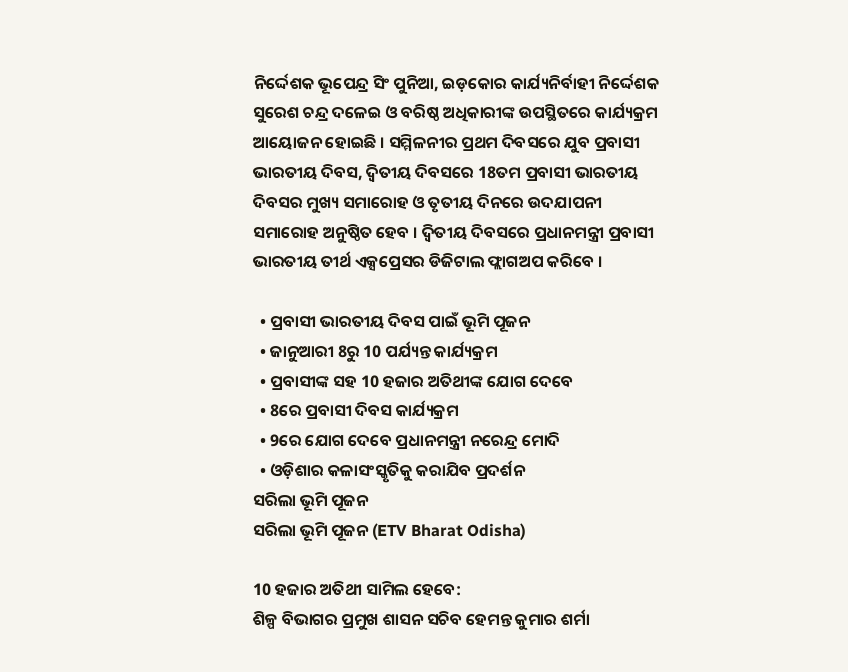ନିର୍ଦ୍ଦେଶକ ଭୂପେନ୍ଦ୍ର ସିଂ ପୁନିଆ, ଇଡ଼କୋର କାର୍ଯ୍ୟନିର୍ବାହୀ ନିର୍ଦ୍ଦେଶକ ସୁରେଶ ଚନ୍ଦ୍ର ଦଳେଇ ଓ ବରିଷ୍ଠ ଅଧିକାରୀଙ୍କ ଉପସ୍ଥିତରେ କାର୍ଯ୍ୟକ୍ରମ ଆୟୋଜନ ହୋଇଛି । ସମ୍ମିଳନୀର ପ୍ରଥମ ଦିବସରେ ଯୁବ ପ୍ରବାସୀ ଭାରତୀୟ ଦିବସ, ଦ୍ଵିତୀୟ ଦିବସରେ 18ତମ ପ୍ରବାସୀ ଭାରତୀୟ ଦିବସର ମୁଖ୍ୟ ସମାରୋହ ଓ ତୃତୀୟ ଦିନରେ ଉଦଯାପନୀ ସମାରୋହ ଅନୁଷ୍ଠିତ ହେବ । ଦ୍ୱିତୀୟ ଦିବସରେ ପ୍ରଧାନମନ୍ତ୍ରୀ ପ୍ରବାସୀ ଭାରତୀୟ ତୀର୍ଥ ଏକ୍ସପ୍ରେସର ଡିଜିଟାଲ ଫ୍ଲାଗଅପ କରିବେ ।

  • ପ୍ରବାସୀ ଭାରତୀୟ ଦିବସ ପାଇଁ ଭୂମି ପୂଜନ
  • ଜାନୁଆରୀ 8ରୁ 10 ପର୍ଯ୍ୟନ୍ତ କାର୍ଯ୍ୟକ୍ରମ
  • ପ୍ରବାସୀଙ୍କ ସହ 10 ହଜାର ଅତିଥୀଙ୍କ ଯୋଗ ଦେବେ
  • 8ରେ ପ୍ରବାସୀ ଦିବସ କାର୍ଯ୍ୟକ୍ରମ
  • 9ରେ ଯୋଗ ଦେବେ ପ୍ରଧାନମନ୍ତ୍ରୀ ନରେନ୍ଦ୍ର ମୋଦି
  • ଓଡ଼ିଶାର କଳାସଂସ୍କୃତିକୁ କରାଯିବ ପ୍ରଦର୍ଶନ
ସରିଲା ଭୂମି ପୂଜନ
ସରିଲା ଭୂମି ପୂଜନ (ETV Bharat Odisha)

10 ହଜାର ଅତିଥୀ ସାମିଲ ହେବେ:
ଶିଳ୍ପ ବିଭାଗର ପ୍ରମୁଖ ଶାସନ ସଚିବ ହେମନ୍ତ କୁମାର ଶର୍ମା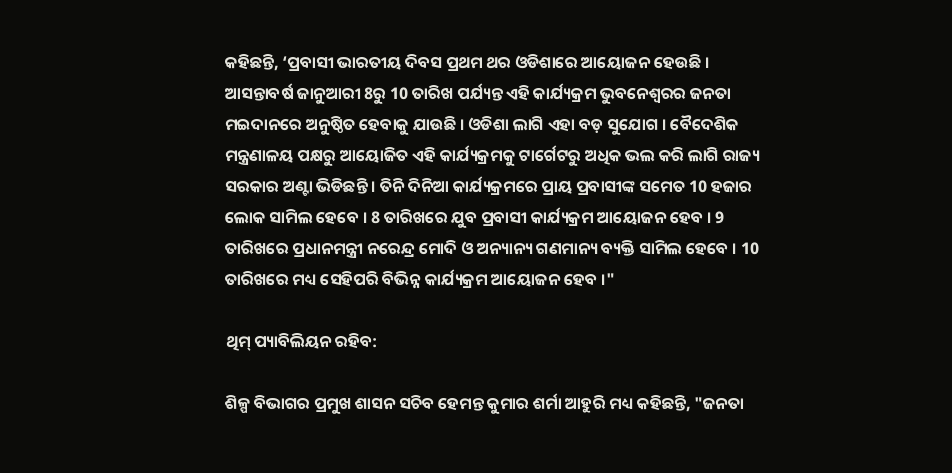କହିଛନ୍ତି, ‘ପ୍ରବାସୀ ଭାରତୀୟ ଦିବସ ପ୍ରଥମ ଥର ଓଡିଶାରେ ଆୟୋଜନ ହେଉଛି । ଆସନ୍ତାବର୍ଷ ଜାନୁଆରୀ 8ରୁ 10 ତାରିଖ ପର୍ଯ୍ୟନ୍ତ ଏହି କାର୍ଯ୍ୟକ୍ରମ ଭୁବନେଶ୍ୱରର ଜନତା ମଇଦାନରେ ଅନୁଷ୍ଠିତ ହେବାକୁ ଯାଉଛି । ଓଡିଶା ଲାଗି ଏହା ବଡ଼ ସୁଯୋଗ । ବୈଦେଶିକ ମନ୍ତ୍ରଣାଳୟ ପକ୍ଷରୁ ଆୟୋଜିତ ଏହି କାର୍ଯ୍ୟକ୍ରମକୁ ଟାର୍ଗେଟରୁ ଅଧିକ ଭଲ କରି ଲାଗି ରାଜ୍ୟ ସରକାର ଅଣ୍ଟା ଭିଡିଛନ୍ତି । ତିନି ଦିନିଆ କାର୍ଯ୍ୟକ୍ରମରେ ପ୍ରାୟ ପ୍ରବାସୀଙ୍କ ସମେତ 10 ହଜାର ଲୋକ ସାମିଲ ହେବେ । 8 ତାରିଖରେ ଯୁବ ପ୍ରବାସୀ କାର୍ଯ୍ୟକ୍ରମ ଆୟୋଜନ ହେବ । 9 ତାରିଖରେ ପ୍ରଧାନମନ୍ତ୍ରୀ ନରେନ୍ଦ୍ର ମୋଦି ଓ ଅନ୍ୟାନ୍ୟ ଗଣମାନ୍ୟ ବ୍ୟକ୍ତି ସାମିଲ ହେବେ । 10 ତାରିଖରେ ମଧ୍ୟ ସେହିପରି ବିଭିନ୍ନ କାର୍ଯ୍ୟକ୍ରମ ଆୟୋଜନ ହେବ ।"

ଥିମ୍‌ ପ୍ୟାବିଲିୟନ ରହିବ:

ଶିଳ୍ପ ବିଭାଗର ପ୍ରମୁଖ ଶାସନ ସଚିବ ହେମନ୍ତ କୁମାର ଶର୍ମା ଆହୁରି ମଧ୍ୟ କହିଛନ୍ତି, "ଜନତା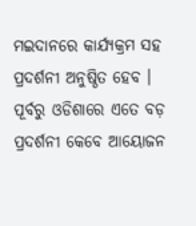ମଇଦାନରେ କାର୍ଯ୍ୟକ୍ରମ ସହ ପ୍ରଦର୍ଶନୀ ଅନୁଷ୍ଠିତ ହେବ । ପୂର୍ବରୁ ଓଡିଶାରେ ଏତେ ବଡ଼ ପ୍ରଦର୍ଶନୀ କେବେ ଆୟୋଜନ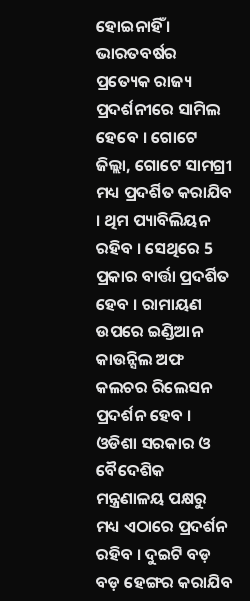ହୋଇନାହିଁ । ଭାରତବର୍ଷର ପ୍ରତ୍ୟେକ ରାଜ୍ୟ ପ୍ରଦର୍ଶନୀରେ ସାମିଲ ହେବେ । ଗୋଟେ ଜିଲ୍ଲା, ଗୋଟେ ସାମଗ୍ରୀ ମଧ୍ୟ ପ୍ରଦର୍ଶିତ କରାଯିବ । ଥିମ ପ୍ୟାବିଲିୟନ ରହିବ । ସେଥିରେ 5 ପ୍ରକାର ବାର୍ତ୍ତା ପ୍ରଦର୍ଶିତ ହେବ । ରାମାୟଣ ଉପରେ ଇଣ୍ଡିଆନ କାଉନ୍ସିଲ ଅଫ କଲଚର ରିଲେସନ ପ୍ରଦର୍ଶନ ହେବ । ଓଡିଶା ସରକାର ଓ ବୈଦେଶିକ ମନ୍ତ୍ରଣାଳୟ ପକ୍ଷରୁ ମଧ୍ୟ ଏଠାରେ ପ୍ରଦର୍ଶନ ରହିବ । ଦୁଇଟି ବଡ଼ ବଡ଼ ହେଙ୍ଗର କରାଯିବ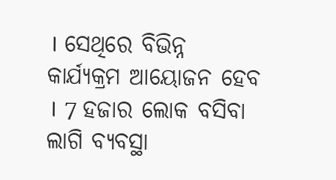। ସେଥିରେ ବିଭିନ୍ନ କାର୍ଯ୍ୟକ୍ରମ ଆୟୋଜନ ହେବ । 7 ହଜାର ଲୋକ ବସିବା ଲାଗି ବ୍ୟବସ୍ଥା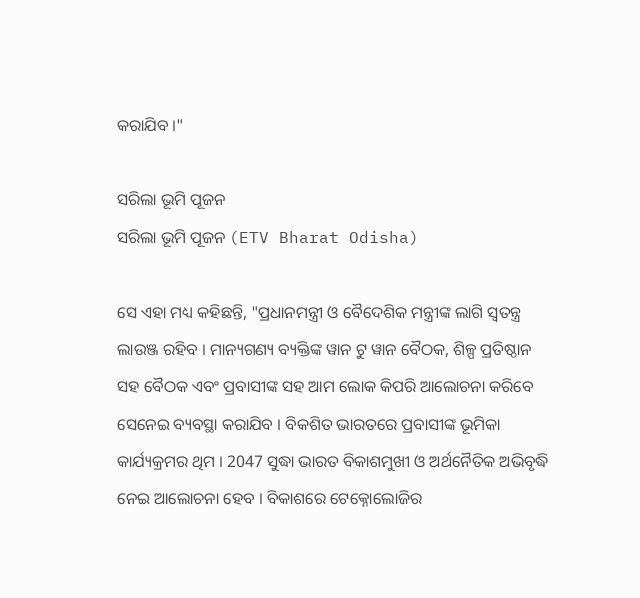କରାଯିବ ।"

ସରିଲା ଭୂମି ପୂଜନ
ସରିଲା ଭୂମି ପୂଜନ (ETV Bharat Odisha)

ସେ ଏହା ମଧ୍ୟ କହିଛନ୍ତି, "ପ୍ରଧାନମନ୍ତ୍ରୀ ଓ ବୈଦେଶିକ ମନ୍ତ୍ରୀଙ୍କ ଲାଗି ସ୍ୱତନ୍ତ୍ର ଲାଉଞ୍ଜ ରହିବ । ମାନ୍ୟଗଣ୍ୟ ବ୍ୟକ୍ତିଙ୍କ ୱାନ ଟୁ ୱାନ ବୈଠକ, ଶିଳ୍ପ ପ୍ରତିଷ୍ଠାନ ସହ ବୈଠକ ଏବଂ ପ୍ରବାସୀଙ୍କ ସହ ଆମ ଲୋକ କିପରି ଆଲୋଚନା କରିବେ ସେନେଇ ବ୍ୟବସ୍ଥା କରାଯିବ । ବିକଶିତ ଭାରତରେ ପ୍ରବାସୀଙ୍କ ଭୂମିକା କାର୍ଯ୍ୟକ୍ରମର ଥିମ । 2047 ସୁଦ୍ଧା ଭାରତ ବିକାଶମୁଖୀ ଓ ଅର୍ଥନୈତିକ ଅଭିବୃଦ୍ଧି ନେଇ ଆଲୋଚନା ହେବ । ବିକାଶରେ ଟେକ୍ନୋଲୋଜିର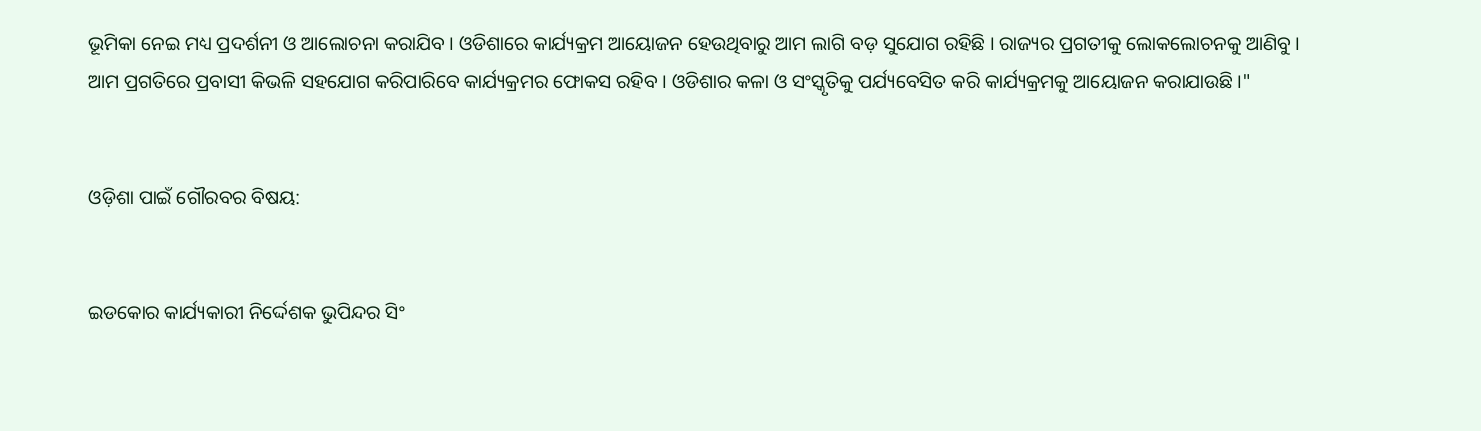ଭୂମିକା ନେଇ ମଧ୍ୟ ପ୍ରଦର୍ଶନୀ ଓ ଆଲୋଚନା କରାଯିବ । ଓଡିଶାରେ କାର୍ଯ୍ୟକ୍ରମ ଆୟୋଜନ ହେଉଥିବାରୁ ଆମ ଲାଗି ବଡ଼ ସୁଯୋଗ ରହିଛି । ରାଜ୍ୟର ପ୍ରଗତୀକୁ ଲୋକଲୋଚନକୁ ଆଣିବୁ । ଆମ ପ୍ରଗତିରେ ପ୍ରବାସୀ କିଭଳି ସହଯୋଗ କରିପାରିବେ କାର୍ଯ୍ୟକ୍ରମର ଫୋକସ ରହିବ । ଓଡିଶାର କଳା ଓ ସଂସ୍କୃତିକୁ ପର୍ଯ୍ୟବେସିତ କରି କାର୍ଯ୍ୟକ୍ରମକୁ ଆୟୋଜନ କରାଯାଉଛି ।"


ଓଡ଼ିଶା ପାଇଁ ଗୌରବର ବିଷୟ:


ଇଡକୋର କାର୍ଯ୍ୟକାରୀ ନିର୍ଦ୍ଦେଶକ ଭୁପିନ୍ଦର ସିଂ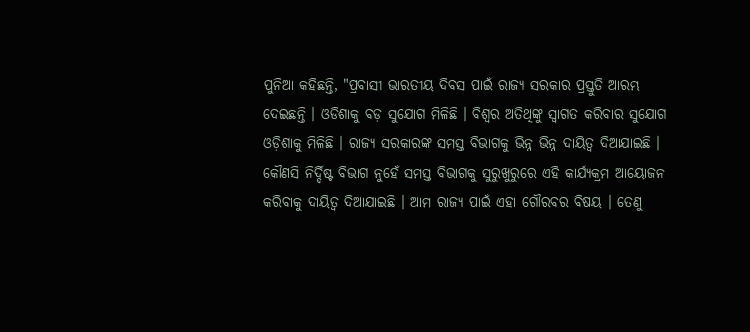ପୁନିଆ କହିଛନ୍ତି, "ପ୍ରବାସୀ ଭାରତୀୟ ଦିବସ ପାଇଁ ରାଜ୍ୟ ସରକାର ପ୍ରସ୍ତୁତି ଆରମ୍ଭ ଦେଇଛନ୍ତି । ଓଡିଶାକୁ ବଡ଼ ସୁଯୋଗ ମିଳିଛି । ବିଶ୍ୱର ଅତିଥିଙ୍କୁ ସ୍ୱାଗତ କରିବାର ସୁଯୋଗ ଓଡ଼ିଶାକୁ ମିଳିଛି । ରାଜ୍ୟ ସରକାରଙ୍କ ସମସ୍ତ ବିଭାଗକୁ ଭିନ୍ନ ଭିନ୍ନ ଦାୟିତ୍ୱ ଦିଆଯାଇଛି । କୌଣସି ନିର୍ଦ୍ଦିଷ୍ଟ ବିଭାଗ ନୁହେଁ ସମସ୍ତ ବିଭାଗକୁ ସୁରୁଖୁରୁରେ ଏହି କାର୍ଯ୍ୟକ୍ରମ ଆୟୋଜନ କରିବାକୁ ଦାୟିତ୍ୱ ଦିଆଯାଇଛି । ଆମ ରାଜ୍ୟ ପାଇଁ ଏହା ଗୌରବର ବିଷୟ । ତେଣୁ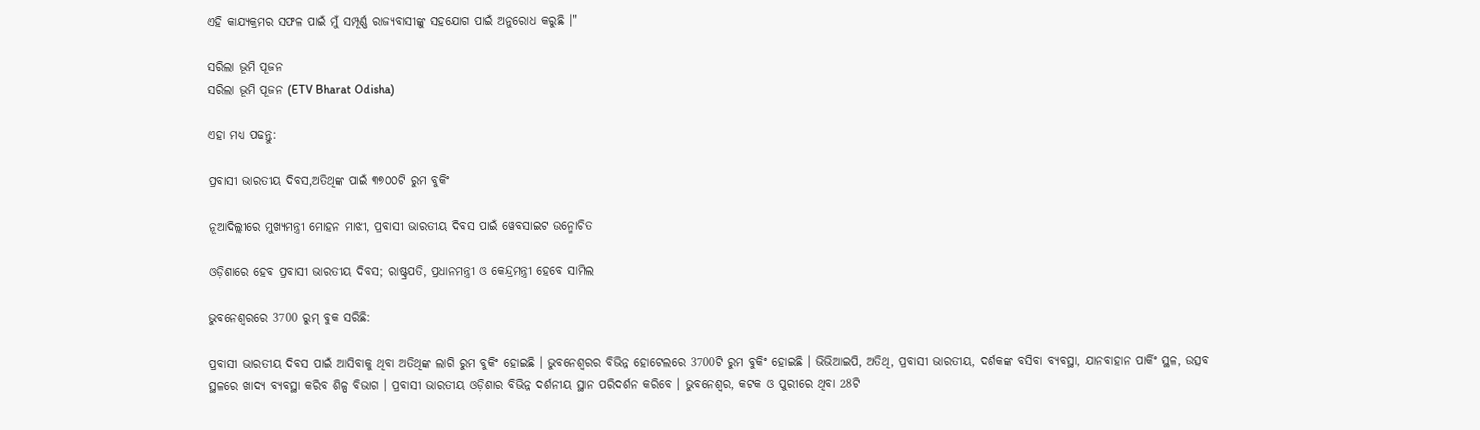ଏହି କାଯ୍ୟକ୍ରମର ସଫଳ ପାଇଁ ମୁଁ ସମ୍ପୂର୍ଣ୍ଣ ରାଜ୍ୟବାସୀଙ୍କୁ ସହଯୋଗ ପାଇଁ ଅନୁରୋଧ କରୁଛି ।"

ସରିଲା ଭୂମି ପୂଜନ
ସରିଲା ଭୂମି ପୂଜନ (ETV Bharat Odisha)

ଏହା ମଧ୍ୟ ପଢନ୍ତୁ:

ପ୍ରବାସୀ ଭାରତୀୟ ଦିବସ,ଅତିଥିଙ୍କ ପାଇଁ ୩୭୦୦ଟି ରୁମ ବୁକିଂ

ନୂଆଦିଲ୍ଲୀରେ ମୁଖ୍ୟମନ୍ତ୍ରୀ ମୋହନ ମାଝୀ, ପ୍ରବାସୀ ଭାରତୀୟ ଦିବସ ପାଇଁ ୱେବସାଇଟ ଉନ୍ମୋଚିତ

ଓଡ଼ିଶାରେ ହେବ ପ୍ରବାସୀ ଭାରତୀୟ ଦିବସ; ରାଷ୍ଟ୍ରପତି, ପ୍ରଧାନମନ୍ତ୍ରୀ ଓ କେନ୍ଦ୍ରମନ୍ତ୍ରୀ ହେବେ ସାମିଲ

ଭୁବନେଶ୍ବରରେ 3700 ରୁମ୍‌ ବୁକ ସରିଛି:

ପ୍ରବାସୀ ଭାରତୀୟ ଦିବସ ପାଇଁ ଆସିବାକୁ ଥିବା ଅତିଥିଙ୍କ ଲାଗି ରୁମ ବୁକିଂ ହୋଇଛି । ଭୁବନେଶ୍ୱରର ବିଭିନ୍ନ ହୋଟେଲରେ 3700ଟି ରୁମ ବୁକିଂ ହୋଇଛି । ଭିଭିଆଇପି, ଅତିଥି, ପ୍ରବାସୀ ଭାରତୀୟ, ଦର୍ଶକଙ୍କ ବସିବା ବ୍ୟବସ୍ଥା, ଯାନବାହାନ ପାର୍କିଂ ସ୍ଥଳ, ଉତ୍ସବ ସ୍ଥଳରେ ଖାଦ୍ୟ ବ୍ୟବସ୍ଥା କରିବ ଶିଳ୍ପ ବିଭାଗ । ପ୍ରବାସୀ ଭାରତୀୟ ଓଡ଼ିଶାର ବିଭିନ୍ନ ଦର୍ଶନୀୟ ସ୍ଥାନ ପରିଦର୍ଶନ କରିବେ । ଭୁବନେଶ୍ୱର, କଟକ ଓ ପୁରୀରେ ଥିବା 28ଟି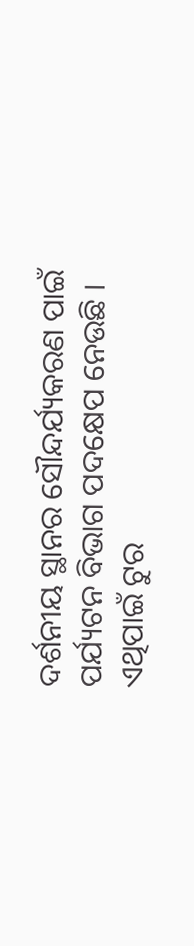ଦର୍ଶନୀୟ ସ୍ଥାନର ସୌନ୍ଦର୍ଯ୍ୟକରଣ ପାଇଁ ପର୍ଯ୍ୟଟନ ବିଭାଗ ପଦକ୍ଷେପ ନେଉଛି । ଏଥିପାଇଁ ଟୁର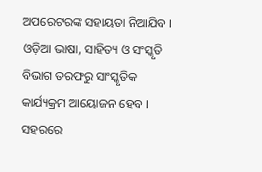ଅପରେଟରଙ୍କ ସହାୟତା ନିଆଯିବ । ଓଡ଼ିଆ ଭାଷା, ସାହିତ୍ୟ ଓ ସଂସ୍କୃତି ବିଭାଗ ତରଫରୁ ସାଂସ୍କୃତିକ କାର୍ଯ୍ୟକ୍ରମ ଆୟୋଜନ ହେବ । ସହରରେ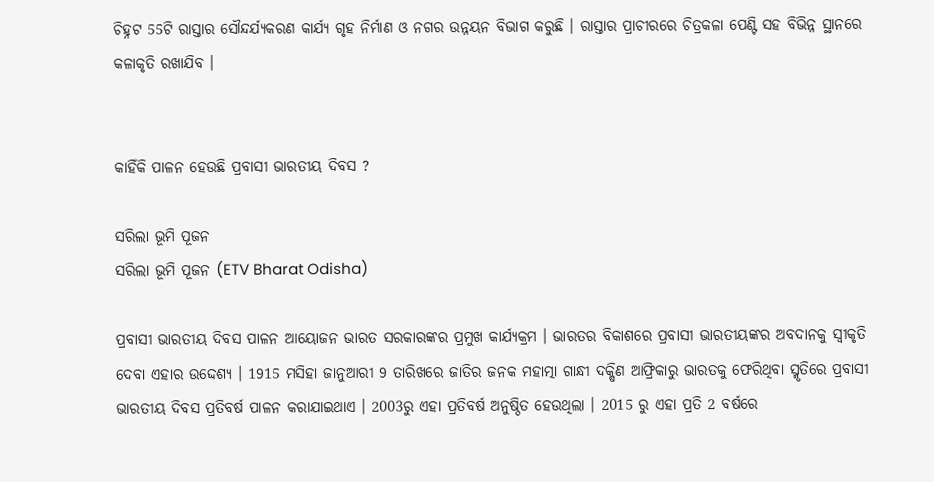ଚିହ୍ନଟ 55ଟି ରାସ୍ତାର ସୌନ୍ଦର୍ଯ୍ୟକରଣ କାର୍ଯ୍ୟ ଗୃହ ନିର୍ମାଣ ଓ ନଗର ଉନ୍ନୟନ ବିଭାଗ କରୁଛି । ରାସ୍ତାର ପ୍ରାଚୀରରେ ଚିତ୍ରକଳା ପେଣ୍ଟି ସହ ବିଭିନ୍ନ ସ୍ଥାନରେ କଳାକୃତି ରଖାଯିବ ।


କାହିଁକି ପାଳନ ହେଉଛି ପ୍ରବାସୀ ଭାରତୀୟ ଦିବସ ?

ସରିଲା ଭୂମି ପୂଜନ
ସରିଲା ଭୂମି ପୂଜନ (ETV Bharat Odisha)

ପ୍ରବାସୀ ଭାରତୀୟ ଦିବସ ପାଳନ ଆୟୋଜନ ଭାରତ ସରକାରଙ୍କର ପ୍ରମୁଖ କାର୍ଯ୍ୟକ୍ରମ । ଭାରତର ବିକାଶରେ ପ୍ରବାସୀ ଭାରତୀୟଙ୍କର ଅବଦାନକୁ ସ୍ୱୀକୃତି ଦେବା ଏହାର ଉଦ୍ଦେଶ୍ୟ । 1915 ମସିହା ଜାନୁଆରୀ 9 ତାରିଖରେ ଜାତିର ଜନକ ମହାତ୍ମା ଗାନ୍ଧୀ ଦକ୍ଷିଣ ଆଫ୍ରିକାରୁ ଭାରତକୁ ଫେରିଥିବା ସ୍ମୃତିରେ ପ୍ରବାସୀ ଭାରତୀୟ ଦିବସ ପ୍ରତିବର୍ଷ ପାଳନ କରାଯାଇଥାଏ । 2003ରୁ ଏହା ପ୍ରତିବର୍ଷ ଅନୁଷ୍ଠିତ ହେଉଥିଲା । 2015 ରୁ ଏହା ପ୍ରତି 2 ବର୍ଷରେ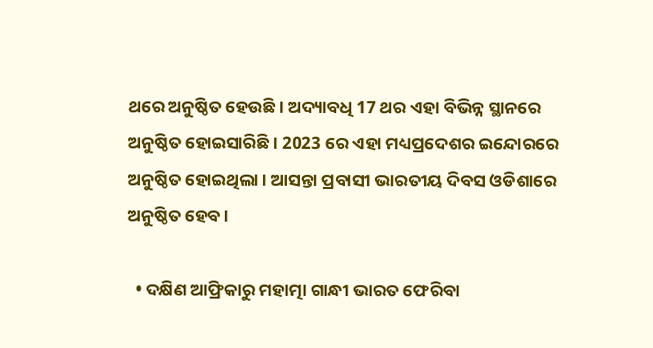ଥରେ ଅନୁଷ୍ଠିତ ହେଉଛି । ଅଦ୍ୟାବଧି 17 ଥର ଏହା ବିଭିନ୍ନ ସ୍ଥାନରେ ଅନୁଷ୍ଠିତ ହୋଇସାରିଛି । 2023 ରେ ଏହା ମଧ୍ୟପ୍ରଦେଶର ଇନ୍ଦୋରରେ ଅନୁଷ୍ଠିତ ହୋଇଥିଲା । ଆସନ୍ତା ପ୍ରବାସୀ ଭାରତୀୟ ଦିବସ ଓଡିଶାରେ ଅନୁଷ୍ଠିତ ହେବ ।

  • ଦକ୍ଷିଣ ଆଫ୍ରିକାରୁ ମହାତ୍ମା ଗାନ୍ଧୀ ଭାରତ ଫେରିବା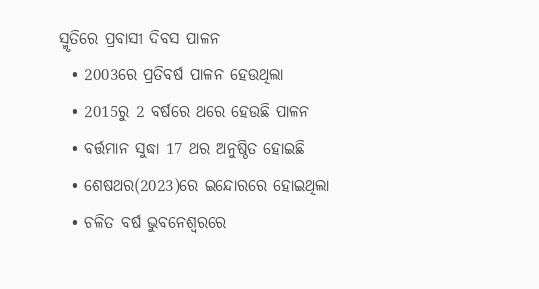ସ୍ମୃତିରେ ପ୍ରବାସୀ ଦିବସ ପାଳନ
  • 2003ରେ ପ୍ରତିବର୍ଷ ପାଳନ ହେଉଥିଲା
  • 2015ରୁ 2 ବର୍ଷରେ ଥରେ ହେଉଛି ପାଳନ
  • ବର୍ତ୍ତମାନ ସୁଦ୍ଧା 17 ଥର ଅନୁଷ୍ଠିତ ହୋଇଛି
  • ଶେଷଥର(2023)ରେ ଇନ୍ଦୋରରେ ହୋଇଥିଲା
  • ଚଳିତ ବର୍ଷ ଭୁବନେଶ୍ବରରେ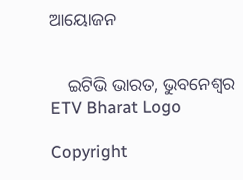ଆୟୋଜନ


    ଇଟିଭି ଭାରତ, ଭୁବନେଶ୍ବର
ETV Bharat Logo

Copyright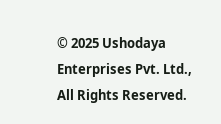© 2025 Ushodaya Enterprises Pvt. Ltd., All Rights Reserved.